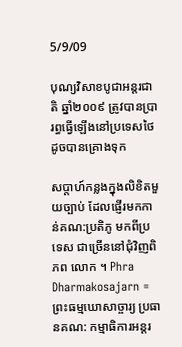5/9/09

បុណ្យវិសាខបូជាអន្តរជាតិ ឆ្នាំ២០០៩ ត្រូវបានប្រារព្ធធ្វើឡើងនៅប្រទេសថៃដូចបានគ្រោងទុក

សប្តាហ៍កន្លងក្នុងលិខិតមួយច្បាប់ ដែលផ្ញើរមកកាន់គណ:ប្រតិភូ មកពីប្រទេស ជាច្រើននៅជុំវិញពិភព លោក ។ Phra Dharmakosajarn = ព្រះធម្មឃោសាច្ចារ្យ ប្រធានគណ: កម្មាធិការអន្តរ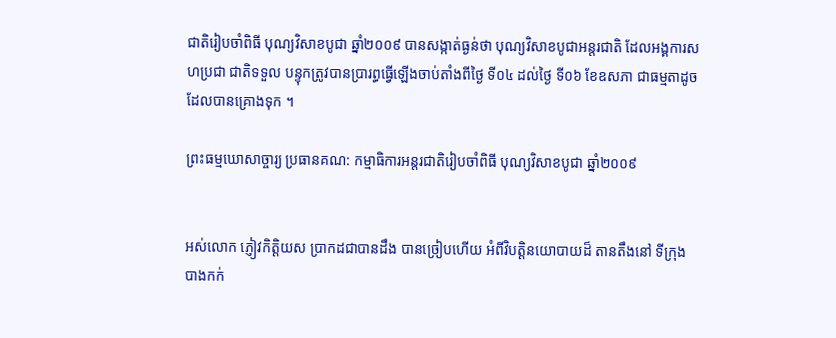ជាតិរៀបចាំពិធី បុណ្យវិសាខបូជា ឆ្នាំ២០០៩ បានសង្កាត់ធ្ងន់ថា បុណ្យវិសាខបូជាអន្តរជាតិ ដែលអង្គការសហប្រជា ជាតិទទួល បន្ទុកត្រូវបានប្រារព្ធធ្វើឡើងចាប់តាំងពីថ្ងៃ ទី០៤ ដល់ថ្ងៃ ទី០៦ ខែឧសភា ជាធម្មតាដូច ដែលបានគ្រោងទុក ។

ព្រះធម្មឃោសាច្ចារ្យ ប្រធានគណ: កម្មាធិការអន្តរជាតិរៀបចាំពិធី បុណ្យវិសាខបូជា ឆ្នាំ២០០៩


អស់លោក ភ្ញៀវកិត្តិយស ប្រាកដជាបានដឹង បានច្រៀបហើយ អំពីវិបត្តិនយោបាយដ៏ តានតឹងនៅ ទីក្រុងបាងកក់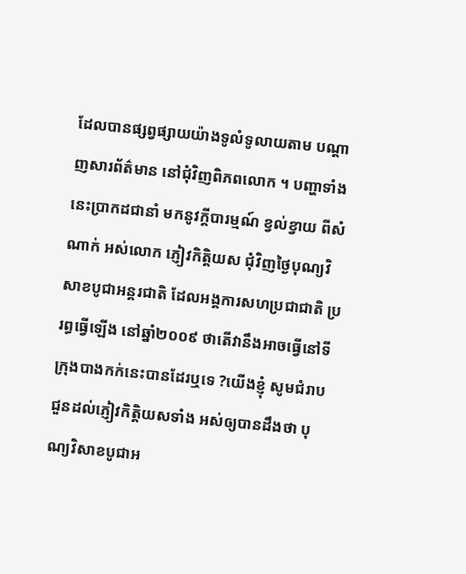ដែលបានផ្សព្វផ្សាយយ៉ាងទូលំទូលាយតាម បណ្តាញសារព័ត៌មាន នៅជុំវិញពិភពលោក ។ បញ្ហាទាំងនេះប្រាកដជានាំ មកនូវក្តីបារម្មណ៍ ខ្វល់ខ្វាយ ពីសំណាក់ អស់លោក ភ្ញៀវកិត្តិយស ជុំវិញថ្ងៃបុណ្យវិសាខបូជាអន្តរជាតិ ដែលអង្គការសហប្រជាជាតិ ប្ររព្ធធ្វើឡើង នៅឆ្នាំ២០០៩ ថាតើវានឹងអាចធ្វើនៅទីក្រុងបាងកក់នេះបានដែរឬទេ ?យើងខ្ញុំ សូមជំរាប ជួនដល់ភ្ញៀវកិតិ្តយសទាំង អស់ឲ្យបានដឹងថា បុណ្យវិសាខបូជាអ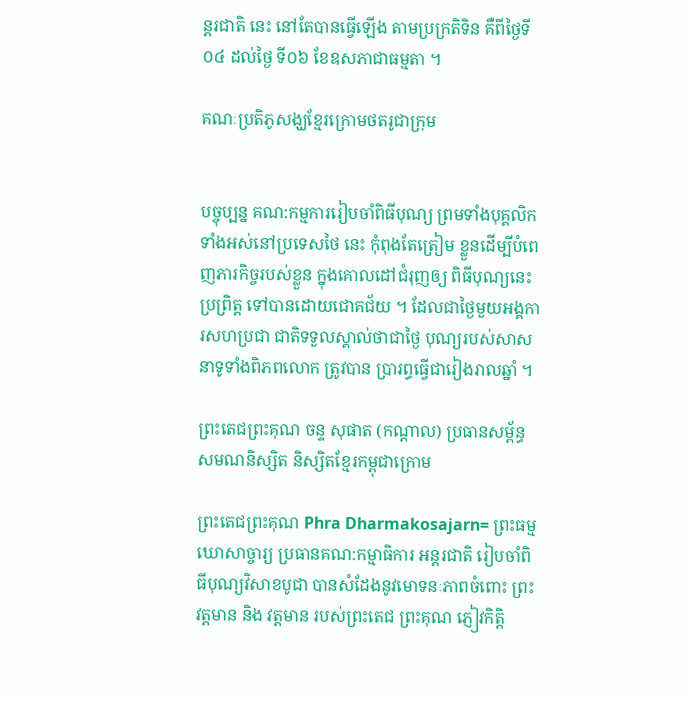ន្តរជាតិ នេះ នៅតែបានធ្វើឡើង តាមប្រក្រតិទិន គឺពីថ្ងៃទី ០៤ ដល់ថ្ងៃ ទី០៦ ខែឧសភាជាធម្មតា ។

គណៈប្រតិភូសង្ឃខ្មែរក្រោមថតរូជាក្រុម


បច្ចុប្បន្ន គណ:កម្មការរៀបចាំពិធីបុណ្យ ព្រមទាំងបុគ្គលិកទាំងអស់នៅប្រទេសថៃ នេះ កុំពុងតែត្រៀម ខ្លួនដើម្បីបំពេញភារកិច្ចរបស់ខ្លួន ក្នុងគោលដៅជំរុញឲ្យ ពិធីបុណ្យនេះប្រព្រិត្ត ទៅបានដោយជោគជ័យ ។ ដែលជាថ្ងៃមួយអង្គការសហប្រជា ជាតិទទួលស្គាល់ថាជាថ្ងៃ បុណ្យរបស់សាសនាទូទាំងពិភពលោក ត្រូវបាន ប្រារព្ធធ្វើជារៀងរាលឆ្នាំ ។

ព្រះតេជព្រះគុណ ចន្ទ សុផាត (កណ្តាល) ប្រធានសម្ព័ន្ធសមណនិស្សិត និស្សិតខ្មែរកម្ពុជាក្រោម

ព្រះតេជព្រះគុណ Phra Dharmakosajarn= ព្រះធម្មឃោសាច្ចារ្យ ប្រធានគណ:កម្មាធិការ អន្តរជាតិ រៀបចាំពិធីបុណ្យវិសាខបូជា បានសំដែងនូវមោទនៈភាពចំពោះ ព្រះវត្តមាន និង វត្តមាន របស់ព្រះតេជ ព្រះគុណ ភ្ញៀវកិត្តិ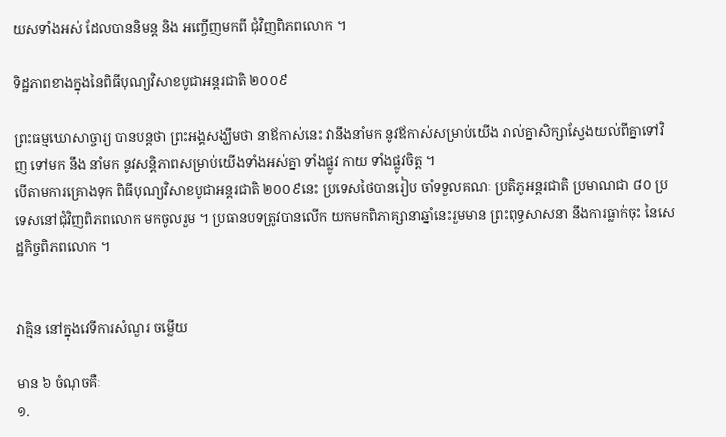យសទាំងអស់ ដែលបាននិមន្ត និង អញ្ចើញមកពី ជុំវិញពិភពលោក ។

ទិដ្ឋភាពខាងក្នុងនៃពិធីបុណ្យវិសាខបូជាអន្តរជាតិ ២០០៩

ព្រះធម្មឃោសាច្ចារ្យ បានបន្តថា ព្រះអង្គសង្ឃឹមថា នាឪកាស់នេះ វានឹងនាំមក នូវឪកាស់សម្រាប់យើង រាល់គ្នាសិក្សាស្វែងយល់ពីគ្នាទៅវិញ ទៅមក នឹង នាំមក នូវសន្តិភាពសម្រាប់យើងទាំងអស់គ្នា ទាំងផ្លូវ កាយ ទាំងផ្លូវចិត្ត ។
បើតាមការគ្រោងទុក ពិធីបុណ្យវិសាខបូជាអន្តរជាតិ ២០០៩នេះ ប្រទេសថៃបានរៀប ចាំទទួលគណៈ ប្រតិភូអន្តរជាតិ ប្រមាណជា ៨០ ប្រទេសនៅជុំវិញពិភពលោក មកចូលរួម ។ ប្រធានបទត្រូវបានលើក យកមកពិភាគ្សានាឆ្នាំនេះរួមមាន ព្រះពុទ្ធសាសនា នឹងការធ្លាក់ចុះ នៃសេដ្ឋកិច្ចពិភពលោក ។


វាគ្មិន នៅក្នុងវេទីការសំណួរ ចម្លើយ

មាន ៦ ចំណុចគឺៈ
១.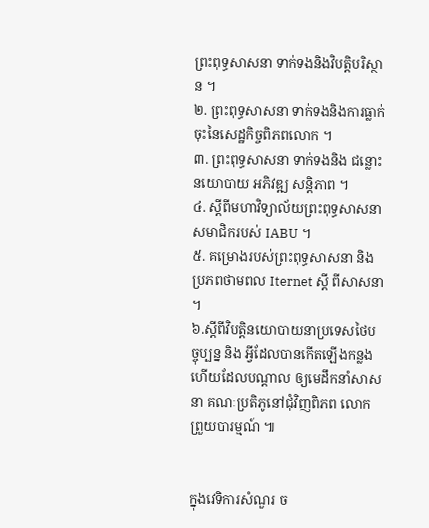ព្រះពុទ្ធសាសនា ទាក់ទងនិងវិបត្តិបរិស្ថាន ។
២. ព្រះពុទ្ធសាសនា ទាក់ទងនិងការធ្លាក់ចុះនៃសេដ្ឋកិច្ចពិភពលោក ។
៣. ព្រះពុទ្ធសាសនា ទាក់ទងនិង ជន្លោះនយោបាយ អភិវឌ្ឍ សន្តិភាព ។
៤. ស្តីពីមហាវិទ្យាល័យព្រះពុទ្ធសាសនា សមាជិករបស់ IABU ។
៥. គម្រោងរបស់ព្រះពុទ្ធសាសនា និង ប្រភពថាមពល Iternet ស្តី ពីសាសនា ។
៦.ស្តីពីវិបត្តិនយោបាយនាប្រទេសថៃបច្ចុប្បន្ន និង អ្វីដែលបានកើតឡើងកន្លង ហើយដែលបណ្តាល ឲ្យមេដឹកនាំសាសនា គណៈប្រតិភូនៅជុំវិញពិភព លោកព្រួយបារម្មណ៍ ៕


ក្នុងវេទិការសំណួរ ច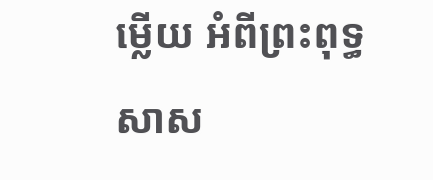ម្លើយ អំពីព្រះពុទ្ធសាស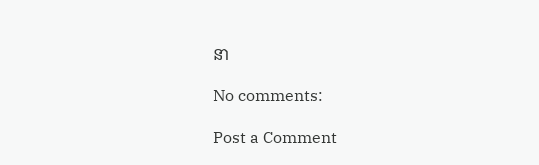នា

No comments:

Post a Comment